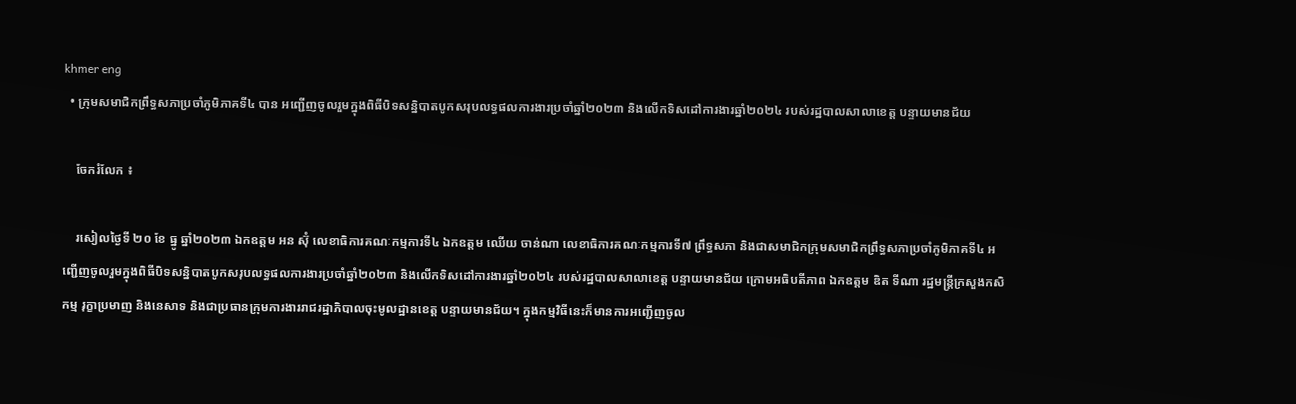khmer eng
  • ក្រុមសមាជិកព្រឹទ្ធសភាប្រចាំភូមិភាគទី៤ បាន អញ្ជើញចូលរួមក្នុងពិធីបិទសន្និបាតបូកសរុបលទ្ធផលការងារប្រចាំឆ្នាំ២០២៣ និងលើកទិសដៅការងារឆ្នាំ២០២៤ របស់រដ្ឋបាលសាលាខេត្ត បន្ទាយមានជ័យ

    ចែករំលែក ៖

    រសៀលថ្ងៃទី ២០ ខែ ធ្នូ ឆ្នាំ២០២៣ ឯកឧត្ដម អន ស៊ុំ លេខាធិការគណៈកម្មការទី៤ ឯកឧត្ដម ឈើយ ចាន់ណា លេខាធិការគណៈកម្មការទី៧ ព្រឹទ្ធសភា និងជាសមាជិកក្រុមសមាជិកព្រឹទ្ធសភាប្រចាំភូមិភាគទី៤ អញ្ជើញចូលរួមក្នុងពិធីបិទសន្និបាតបូកសរុបលទ្ធផលការងារប្រចាំឆ្នាំ២០២៣ និងលើកទិសដៅការងារឆ្នាំ២០២៤ របស់រដ្ឋបាលសាលាខេត្ត បន្ទាយមានជ័យ ក្រោមអធិបតីភាព ឯកឧត្តម ឌិត ទីណា រដ្ឋមន្រ្តីក្រសួងកសិកម្ម រុក្ខាប្រមាញ និងនេសាទ និងជាប្រធានក្រុមការងាររាជរដ្ឋាភិបាលចុះមូលដ្ឋានខេត្ត បន្ទាយមានជ័យ។ ក្នុងកម្មវិធីនេះក៏មានការអញ្ជើញចូល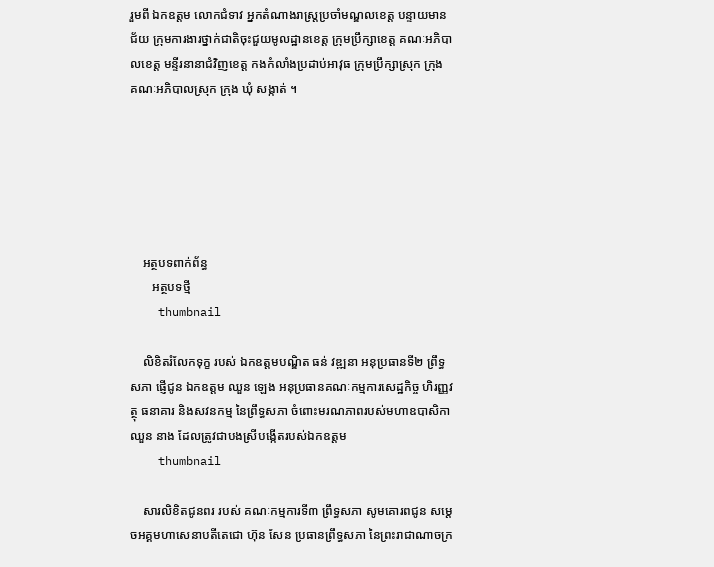រួមពី ឯកឧត្តម លោកជំទាវ អ្នកតំណាងរាស្រ្តប្រចាំមណ្ឌលខេត្ត បន្ទាយមានជ័យ ក្រុមការងារថ្នាក់ជាតិចុះជួយមូលដ្ឋានខេត្ត ក្រុមប្រឹក្សាខេត្ត គណៈអភិបាលខេត្ត មន្ទីរនានាជំវិញខេត្ត កងកំលាំងប្រដាប់អាវុធ ក្រុមប្រឹក្សាស្រុក ក្រុង គណៈអភិបាលស្រុក ក្រុង ឃុំ សង្កាត់ ។






    អត្ថបទពាក់ព័ន្ធ
       អត្ថបទថ្មី
    thumbnail

    លិខិតរំលែកទុក្ខ របស់ ឯកឧត្តមបណ្ឌិត ធន់ វឌ្ឍនា អនុប្រធានទី២ ព្រឹទ្ធសភា ផ្ញើជូន ឯកឧត្តម ឈួន ឡេង អនុប្រធានគណៈកម្មការសេដ្ឋកិច្ច ហិរញ្ញវត្ថុ ធនាគារ និងសវនកម្ម នៃព្រឹទ្ធសភា ចំពោះមរណភាពរបស់មហាឧបាសិកា ឈួន នាង ដែលត្រូវជាបងស្រីបង្កើតរបស់ឯកឧត្តម
    thumbnail

    សារលិខិតជូនពរ របស់ គណៈកម្មការទី៣ ព្រឹទ្ធសភា សូមគោរពជូន សម្តេចអគ្គមហាសេនាបតីតេជោ ហ៊ុន សែន ប្រធានព្រឹទ្ធសភា នៃព្រះរាជាណាចក្រ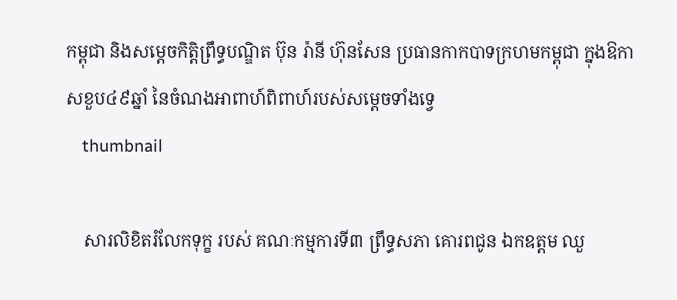កម្ពុជា និងសម្តេចកិត្តិព្រឹទ្ធបណ្ឌិត ប៊ុន រ៉ានី ហ៊ុនសែន ប្រធានកាកបាទក្រហមកម្ពុជា ក្នុងឱកាសខួប៤៩ឆ្នាំ នៃចំណងអាពាហ៍ពិពាហ៍របស់សម្តេចទាំងទ្វេ
    thumbnail

    សារលិខិតរំលែកទុក្ខ របស់ គណៈកម្មការទី៣ ព្រឹទ្ធសភា គោរពជូន ឯកឧត្តម ឈួ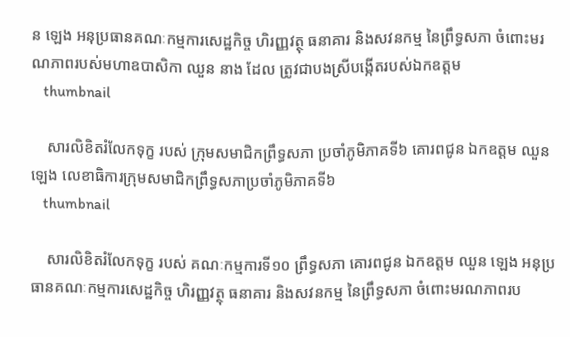ន ឡេង អនុប្រធានគណៈកម្មការសេដ្ឋកិច្ច ហិរញ្ញវត្ថុ ធនាគារ និងសវនកម្ម នៃព្រឹទ្ធសភា ចំពោះមរណភាពរបស់មហាឧបាសិកា ឈួន នាង ដែល ត្រូវជាបងស្រីបង្កើតរបស់ឯកឧត្តម
    thumbnail

    សារលិខិតរំលែកទុក្ខ របស់ ក្រុមសមាជិកព្រឹទ្ធសភា ប្រចាំភូមិភាគទី៦ គោរពជូន ឯកឧត្តម ឈួន ឡេង លេខាធិការក្រុមសមាជិកព្រឹទ្ធសភាប្រចាំភូមិភាគទី៦
    thumbnail

    សារលិខិតរំលែកទុក្ខ របស់ គណៈកម្មការទី១០ ព្រឹទ្ធសភា គោរពជូន ឯកឧត្តម ឈួន ឡេង អនុប្រធានគណៈកម្មការសេដ្ឋកិច្ច ហិរញ្ញវត្ថុ ធនាគារ និងសវនកម្ម នៃព្រឹទ្ធសភា ចំពោះមរណភាពរប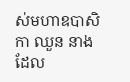ស់មហាឧបាសិកា ឈួន នាង ដែល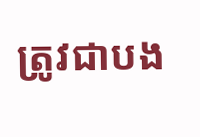ត្រូវជាបង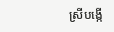ស្រីបង្កើ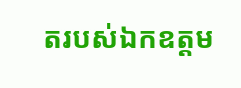តរបស់ឯកឧត្តម